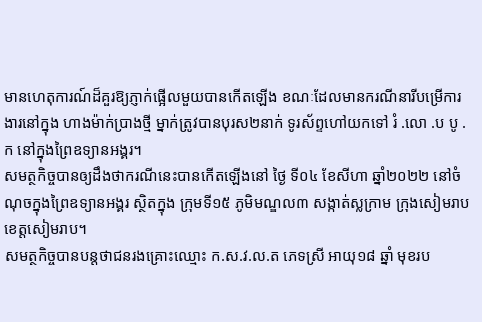មានហេតុការណ៍ដ៏គួរឱ្យភ្ញាក់ផ្អើលមួយបានកើតឡើង ខណៈដែលមានករណីនារីបម្រើការងារនៅក្នុង ហាងម៉ាក់ប្រាងថ្មី ម្នាក់ត្រូវបានបុរស២នាក់ ទូរស័ព្ទហៅយកទៅ រំ .លោ .ប បូ .ក នៅក្នុងព្រៃឧទ្យានអង្គរ។
សមត្ថកិច្ចបានឲ្យដឹងថាករណីនេះបានកើតឡើងនៅ ថ្ងៃ ទី០៤ ខែសីហា ឆ្នាំ២០២២ នៅចំណុចក្នុងព្រៃឧទ្យានអង្គរ ស្ថិតក្នុង ក្រុមទី១៥ ភូមិមណ្ឌល៣ សង្កាត់ស្លក្រាម ក្រុងសៀមរាប ខេត្តសៀមរាប។
សមត្ថកិច្ចបានបន្តថាជនរងគ្រោះឈ្មោះ ក.ស.វ.ល.ត ភេទស្រី អាយុ១៨ ឆ្នាំ មុខរប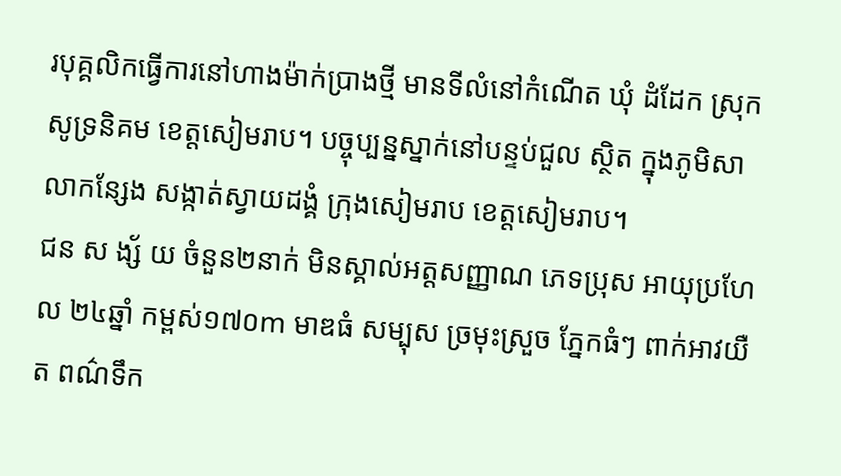របុគ្គលិកធ្វើការនៅហាងម៉ាក់ប្រាងថ្មី មានទីលំនៅកំណើត ឃុំ ដំដែក ស្រុកសូទ្រនិគម ខេត្តសៀមរាប។ បច្ចុប្បន្នស្នាក់នៅបន្ទប់ជួល ស្ថិត ក្នុងភូមិសាលាកន្សែង សង្កាត់ស្វាយដង្គំ ក្រុងសៀមរាប ខេត្តសៀមរាប។
ជន ស ង្ស័ យ ចំនួន២នាក់ មិនស្គាល់អត្តសញ្ញាណ ភេទប្រុស អាយុប្រហែល ២៤ឆ្នាំ កម្ពស់១៧០m មាឌធំ សម្បុស ច្រមុះស្រួច ភ្នែកធំៗ ពាក់អាវយឺត ពណ៌ទឹក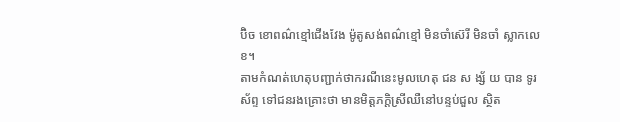ប៊ិច ខោពណ៌ខ្មៅជើងវែង ម៉ូតូសង់ពណ៌ខ្មៅ មិនចាំស៊េរី មិនចាំ ស្លាកលេខ។
តាមកំណត់ហេតុបញ្ជាក់ថាករណីនេះមូលហេតុ ជន ស ង្ស័ យ បាន ទូរស័ព្ទ ទៅជនរងគ្រោះថា មានមិត្តភក្តិស្រីឈឺនៅបន្ទប់ជួល ស្ថិត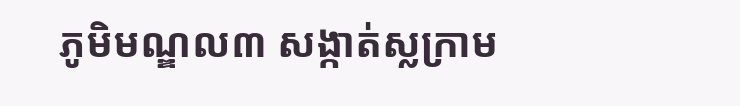ភូមិមណ្ឌល៣ សង្កាត់ស្លក្រាម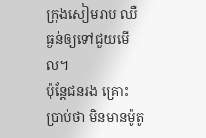ក្រុងសៀមរាប ឈឺធ្ងន់ឲ្យទៅជួយមើល។
ប៉ុន្តែជនរង គ្រោះ ប្រាប់ថា មិនមានម៉ូតូ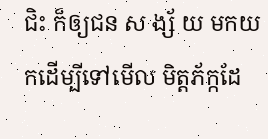ជិះ ក៏ឲ្យជន ស ង្ស័ យ មកយកដើម្បីទៅមើល មិត្តភ័ក្កដែ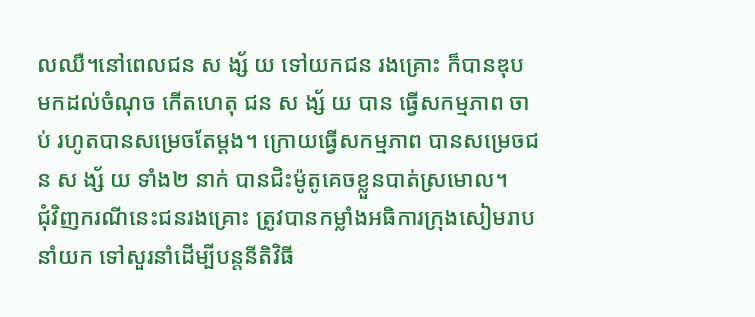លឈឺ។នៅពេលជន ស ង្ស័ យ ទៅយកជន រងគ្រោះ ក៏បានឌុប មកដល់ចំណុច កើតហេតុ ជន ស ង្ស័ យ បាន ធ្វើសកម្មភាព ចា ប់ រហូតបានសម្រេចតែម្ដង។ ក្រោយធ្វើសកម្មភាព បានសម្រេចជន ស ង្ស័ យ ទាំង២ នាក់ បានជិះម៉ូតូគេចខ្លួនបាត់ស្រមោល។
ជុំវិញករណីនេះជនរងគ្រោះ ត្រូវបានកម្លាំងអធិការក្រុងសៀមរាប នាំយក ទៅសួរនាំដើម្បីបន្តនីតិវិធី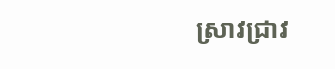ស្រាវជ្រាវ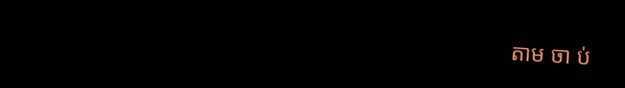តាម ចា ប់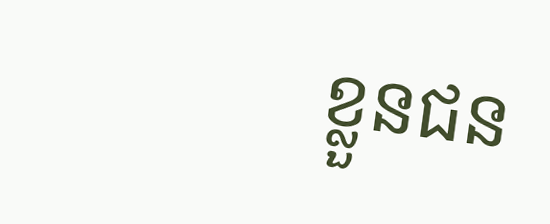ខ្លួនជន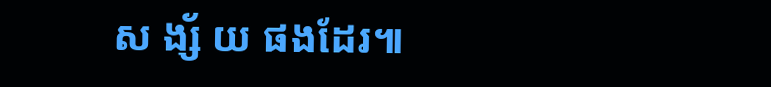ស ង្ស័ យ ផងដែរ៕